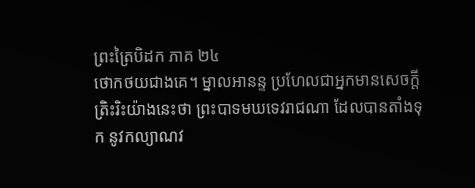ព្រះត្រៃបិដក ភាគ ២៤
ថោកថយជាងគេ។ ម្នាលអានន្ទ ប្រហែលជាអ្នកមានសេចក្តីត្រិះរិះយ៉ាងនេះថា ព្រះបាទមឃទេវរាជណា ដែលបានតាំងទុក នូវកល្យាណវ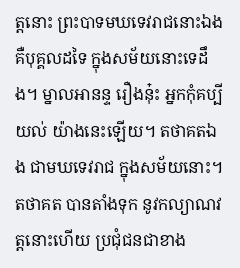ត្តនោះ ព្រះបាទមឃទេវរាជនោះឯង គឺបុគ្គលដទៃ ក្នុងសម័យនោះទេដឹង។ ម្នាលអានន្ទ រឿងនុ៎ះ អ្នកកុំគប្បីយល់ យ៉ាងនេះឡើយ។ តថាគតឯង ជាមឃទេវរាជ ក្នុងសម័យនោះ។ តថាគត បានតាំងទុក នូវកល្យាណវត្តនោះហើយ ប្រជុំជនជាខាង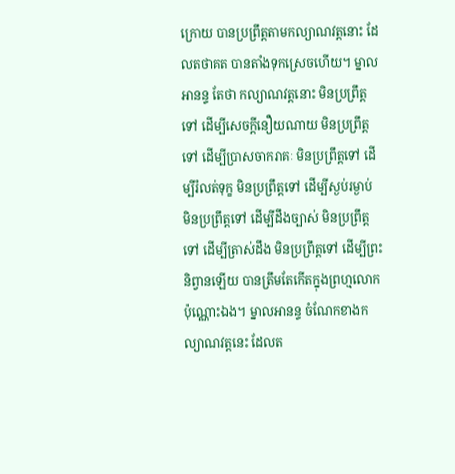ក្រោយ បានប្រព្រឹត្តតាមកល្យាណវត្តនោះ ដែលតថាគត បានតាំងទុកស្រេចហើយ។ ម្នាលអានន្ទ តែថា កល្យាណវត្តនោះ មិនប្រព្រឹត្តទៅ ដើម្បីសេចក្តីនឿយណាយ មិនប្រព្រឹត្តទៅ ដើម្បីប្រាសចាករាគៈ មិនប្រព្រឹត្តទៅ ដើម្បីរំលត់ទុក្ខ មិនប្រព្រឹត្តទៅ ដើម្បីស្ងប់រម្ងាប់ មិនប្រព្រឹត្តទៅ ដើម្បីដឹងច្បាស់ មិនប្រព្រឹត្តទៅ ដើម្បីត្រាស់ដឹង មិនប្រព្រឹត្តទៅ ដើម្បីព្រះនិព្វានឡើយ បានត្រឹមតែកើតក្នុងព្រហ្មលោក ប៉ុណ្ណោះឯង។ ម្នាលអានន្ទ ចំណែកខាងកល្យាណវត្តនេះ ដែលត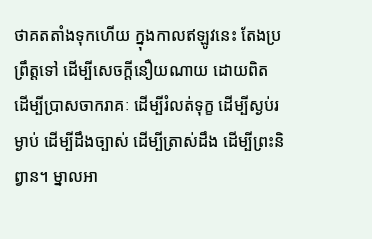ថាគតតាំងទុកហើយ ក្នុងកាលឥឡូវនេះ តែងប្រព្រឹត្តទៅ ដើម្បីសេចក្តីនឿយណាយ ដោយពិត ដើម្បីប្រាសចាករាគៈ ដើម្បីរំលត់ទុក្ខ ដើម្បីស្ងប់រម្ងាប់ ដើម្បីដឹងច្បាស់ ដើម្បីត្រាស់ដឹង ដើម្បីព្រះនិព្វាន។ ម្នាលអា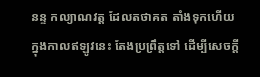នន្ទ កល្យាណវត្ត ដែលតថាគត តាំងទុកហើយ ក្នុងកាលឥឡូវនេះ តែងប្រព្រឹត្តទៅ ដើម្បីសេចក្តី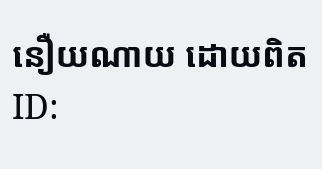នឿយណាយ ដោយពិត
ID: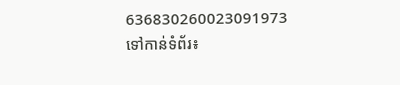636830260023091973
ទៅកាន់ទំព័រ៖